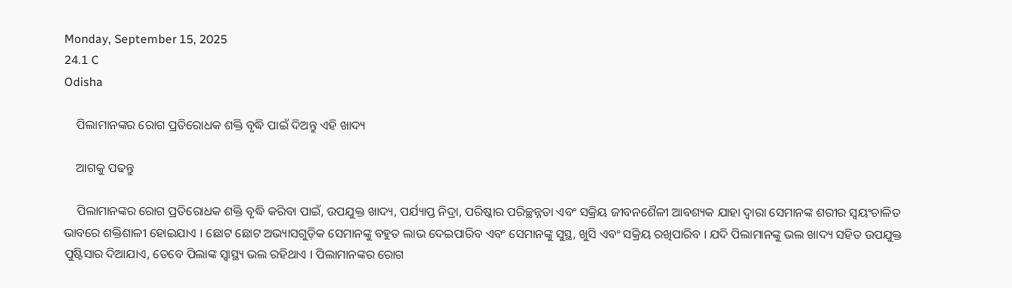Monday, September 15, 2025
24.1 C
Odisha

    ପିଲାମାନଙ୍କର ରୋଗ ପ୍ରତିରୋଧକ ଶକ୍ତି ବୃଦ୍ଧି ପାଇଁ ଦିଅନ୍ତୁ ଏହି ଖାଦ୍ୟ

    ଆଗକୁ ପଢନ୍ତୁ

    ପିଲାମାନଙ୍କର ରୋଗ ପ୍ରତିରୋଧକ ଶକ୍ତି ବୃଦ୍ଧି କରିବା ପାଇଁ, ଉପଯୁକ୍ତ ଖାଦ୍ୟ, ପର୍ଯ୍ୟାପ୍ତ ନିଦ୍ରା, ପରିଷ୍କାର ପରିଚ୍ଛନ୍ନତା ଏବଂ ସକ୍ରିୟ ଜୀବନଶୈଳୀ ଆବଶ୍ୟକ ଯାହା ଦ୍ଵାରା ସେମାନଙ୍କ ଶରୀର ସ୍ୱୟଂଚାଳିତ ଭାବରେ ଶକ୍ତିଶାଳୀ ହୋଇଯାଏ । ଛୋଟ ଛୋଟ ଅଭ୍ୟାସଗୁଡ଼ିକ ସେମାନଙ୍କୁ ବହୁତ ଲାଭ ଦେଇପାରିବ ଏବଂ ସେମାନଙ୍କୁ ସୁସ୍ଥ, ଖୁସି ଏବଂ ସକ୍ରିୟ ରଖିପାରିବ । ଯଦି ପିଲାମାନଙ୍କୁ ଭଲ ଖାଦ୍ୟ ସହିତ ଉପଯୁକ୍ତ ପୁଷ୍ଟିସାର ଦିଆଯାଏ, ତେବେ ପିଲାଙ୍କ ସ୍ୱାସ୍ଥ୍ୟ ଭଲ ରହିଥାଏ । ପିଲାମାନଙ୍କର ରୋଗ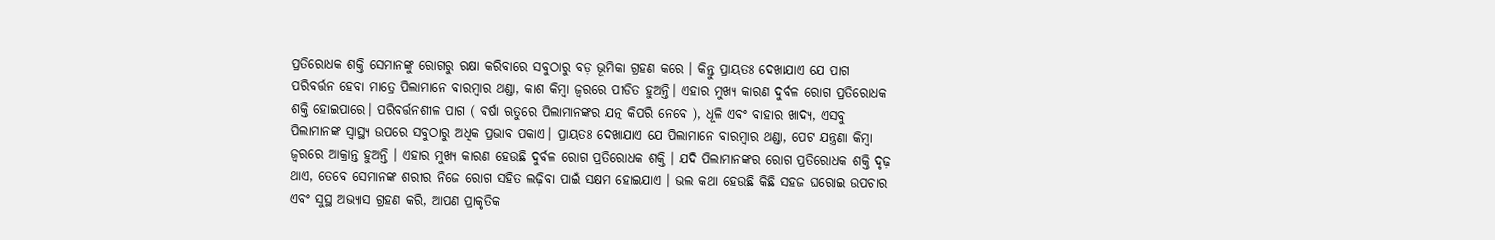ପ୍ରତିରୋଧକ ଶକ୍ତି ସେମାନଙ୍କୁ ରୋଗରୁ ରକ୍ଷା କରିବାରେ ସବୁଠାରୁ ବଡ଼ ଭୂମିକା ଗ୍ରହଣ କରେ । କିନ୍ତୁ ପ୍ରାୟତଃ ଦେଖାଯାଏ ଯେ ପାଗ ପରିବର୍ତ୍ତନ ହେବା ମାତ୍ରେ ପିଲାମାନେ ବାରମ୍ବାର ଥଣ୍ଡା, କାଶ କିମ୍ବା ଜ୍ୱରରେ ପୀଡିତ ହୁଅନ୍ତି। ଏହାର ମୁଖ୍ୟ କାରଣ ଦୁର୍ବଳ ରୋଗ ପ୍ରତିରୋଧକ ଶକ୍ତି ହୋଇପାରେ। ପରିବର୍ତ୍ତନଶୀଳ ପାଗ ( ବର୍ଷା ଋତୁରେ ପିଲାମାନଙ୍କର ଯତ୍ନ କିପରି ନେବେ ), ଧୂଳି ଏବଂ ବାହାର ଖାଦ୍ୟ, ଏସବୁ ପିଲାମାନଙ୍କ ସ୍ୱାସ୍ଥ୍ୟ ଉପରେ ସବୁଠାରୁ ଅଧିକ ପ୍ରଭାବ ପକାଏ। ପ୍ରାୟତଃ ଦେଖାଯାଏ ଯେ ପିଲାମାନେ ବାରମ୍ବାର ଥଣ୍ଡା, ପେଟ ଯନ୍ତ୍ରଣା କିମ୍ବା ଜ୍ୱରରେ ଆକ୍ରାନ୍ତ ହୁଅନ୍ତି । ଏହାର ମୁଖ୍ୟ କାରଣ ହେଉଛି ଦୁର୍ବଳ ରୋଗ ପ୍ରତିରୋଧକ ଶକ୍ତି । ଯଦି ପିଲାମାନଙ୍କର ରୋଗ ପ୍ରତିରୋଧକ ଶକ୍ତି ଦୃଢ଼ ଥାଏ, ତେବେ ସେମାନଙ୍କ ଶରୀର ନିଜେ ରୋଗ ସହିତ ଲଢ଼ିବା ପାଇଁ ସକ୍ଷମ ହୋଇଯାଏ । ଭଲ କଥା ହେଉଛି କିଛି ସହଜ ଘରୋଇ ଉପଚାର ଏବଂ ସୁସ୍ଥ ଅଭ୍ୟାସ ଗ୍ରହଣ କରି, ଆପଣ ପ୍ରାକୃତିକ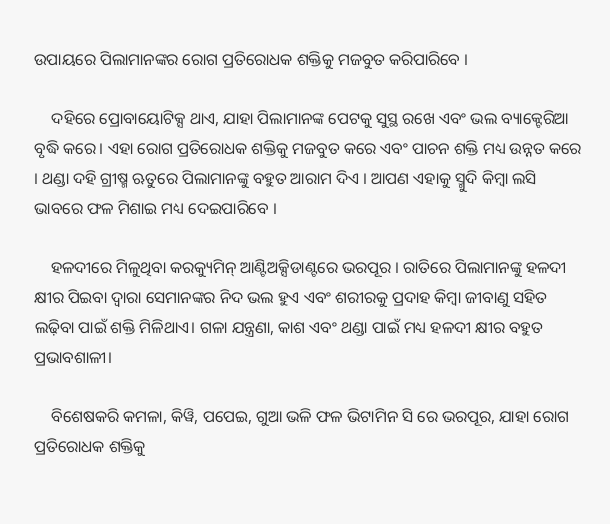ଉପାୟରେ ପିଲାମାନଙ୍କର ରୋଗ ପ୍ରତିରୋଧକ ଶକ୍ତିକୁ ମଜବୁତ କରିପାରିବେ ।

    ଦହିରେ ପ୍ରୋବାୟୋଟିକ୍ସ ଥାଏ, ଯାହା ପିଲାମାନଙ୍କ ପେଟକୁ ସୁସ୍ଥ ରଖେ ଏବଂ ଭଲ ବ୍ୟାକ୍ଟେରିଆ ବୃଦ୍ଧି କରେ। ଏହା ରୋଗ ପ୍ରତିରୋଧକ ଶକ୍ତିକୁ ମଜବୁତ କରେ ଏବଂ ପାଚନ ଶକ୍ତି ମଧ୍ୟ ଉନ୍ନତ କରେ । ଥଣ୍ଡା ଦହି ଗ୍ରୀଷ୍ମ ଋତୁରେ ପିଲାମାନଙ୍କୁ ବହୁତ ଆରାମ ଦିଏ । ଆପଣ ଏହାକୁ ସ୍ମୁଦି କିମ୍ବା ଲସି ଭାବରେ ଫଳ ମିଶାଇ ମଧ୍ୟ ଦେଇପାରିବେ ।

    ହଳଦୀରେ ମିଳୁଥିବା କରକ୍ୟୁମିନ୍ ଆଣ୍ଟିଅକ୍ସିଡାଣ୍ଟରେ ଭରପୂର । ରାତିରେ ପିଲାମାନଙ୍କୁ ହଳଦୀ କ୍ଷୀର ପିଇବା ଦ୍ୱାରା ସେମାନଙ୍କର ନିଦ ଭଲ ହୁଏ ଏବଂ ଶରୀରକୁ ପ୍ରଦାହ କିମ୍ବା ଜୀବାଣୁ ସହିତ ଲଢ଼ିବା ପାଇଁ ଶକ୍ତି ମିଳିଥାଏ। ଗଳା ଯନ୍ତ୍ରଣା, କାଶ ଏବଂ ଥଣ୍ଡା ପାଇଁ ମଧ୍ୟ ହଳଦୀ କ୍ଷୀର ବହୁତ ପ୍ରଭାବଶାଳୀ।

    ବିଶେଷକରି କମଳା, କିୱି, ପପେଇ, ଗୁଆ ଭଳି ଫଳ ଭିଟାମିନ ସି ରେ ଭରପୂର, ଯାହା ରୋଗ ପ୍ରତିରୋଧକ ଶକ୍ତିକୁ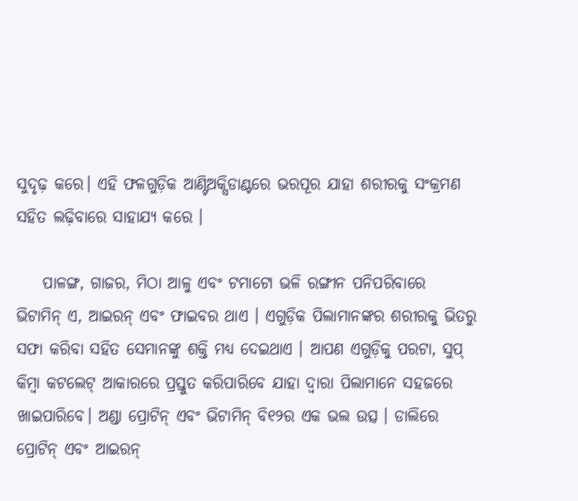ସୁଦୃଢ଼ କରେ। ଏହି ଫଳଗୁଡ଼ିକ ଆଣ୍ଟିଅକ୍ସିଡାଣ୍ଟରେ ଭରପୂର ଯାହା ଶରୀରକୁ ସଂକ୍ରମଣ ସହିତ ଲଢ଼ିବାରେ ସାହାଯ୍ୟ କରେ ।

    ପାଳଙ୍ଗ, ଗାଜର, ମିଠା ଆଳୁ ଏବଂ ଟମାଟୋ ଭଳି ରଙ୍ଗୀନ ପନିପରିବାରେ ଭିଟାମିନ୍ ଏ, ଆଇରନ୍ ଏବଂ ଫାଇବର ଥାଏ । ଏଗୁଡ଼ିକ ପିଲାମାନଙ୍କର ଶରୀରକୁ ଭିତରୁ ସଫା କରିବା ସହିତ ସେମାନଙ୍କୁ ଶକ୍ତି ମଧ୍ୟ ଦେଇଥାଏ । ଆପଣ ଏଗୁଡ଼ିକୁ ପରଟା, ସୁପ୍ କିମ୍ବା କଟଲେଟ୍ ଆକାରରେ ପ୍ରସ୍ତୁତ କରିପାରିବେ ଯାହା ଦ୍ୱାରା ପିଲାମାନେ ସହଜରେ ଖାଇପାରିବେ। ଅଣ୍ଡା ପ୍ରୋଟିନ୍ ଏବଂ ଭିଟାମିନ୍ ବି୧୨ର ଏକ ଭଲ ଉତ୍ସ । ଡାଲିରେ ପ୍ରୋଟିନ୍ ଏବଂ ଆଇରନ୍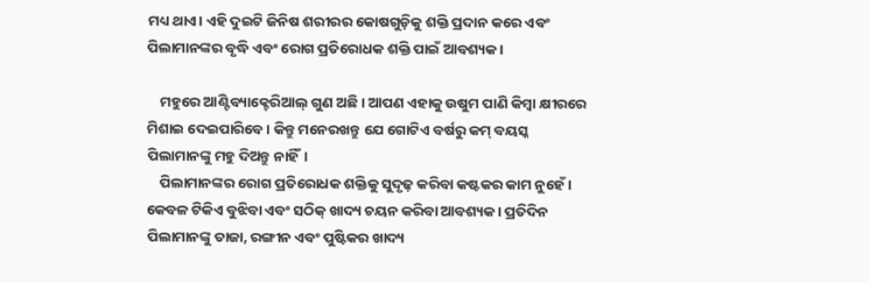ମଧ୍ୟ ଥାଏ। ଏହି ଦୁଇଟି ଜିନିଷ ଶରୀରର କୋଷଗୁଡ଼ିକୁ ଶକ୍ତି ପ୍ରଦାନ କରେ ଏବଂ ପିଲାମାନଙ୍କର ବୃଦ୍ଧି ଏବଂ ରୋଗ ପ୍ରତିରୋଧକ ଶକ୍ତି ପାଇଁ ଆବଶ୍ୟକ।

    ମହୁରେ ଆଣ୍ଟିବ୍ୟାକ୍ଟେରିଆଲ୍ ଗୁଣ ଅଛି । ଆପଣ ଏହାକୁ ଉଷୁମ ପାଣି କିମ୍ବା କ୍ଷୀରରେ ମିଶାଇ ଦେଇପାରିବେ । କିନ୍ତୁ ମନେରଖନ୍ତୁ ଯେ ଗୋଟିଏ ବର୍ଷରୁ କମ୍ ବୟସ୍କ ପିଲାମାନଙ୍କୁ ମହୁ ଦିଅନ୍ତୁ ନାହିଁ।
    ପିଲାମାନଙ୍କର ରୋଗ ପ୍ରତିରୋଧକ ଶକ୍ତିକୁ ସୁଦୃଢ଼ କରିବା କଷ୍ଟକର କାମ ନୁହେଁ । କେବଳ ଟିକିଏ ବୁଝିବା ଏବଂ ସଠିକ୍ ଖାଦ୍ୟ ଚୟନ କରିବା ଆବଶ୍ୟକ । ପ୍ରତିଦିନ ପିଲାମାନଙ୍କୁ ତାଜା, ରଙ୍ଗୀନ ଏବଂ ପୁଷ୍ଟିକର ଖାଦ୍ୟ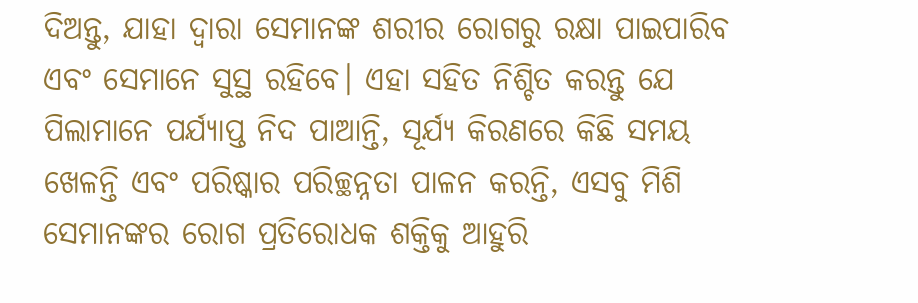ଦିଅନ୍ତୁ, ଯାହା ଦ୍ଵାରା ସେମାନଙ୍କ ଶରୀର ରୋଗରୁ ରକ୍ଷା ପାଇପାରିବ ଏବଂ ସେମାନେ ସୁସ୍ଥ ରହିବେ। ଏହା ସହିତ ନିଶ୍ଚିତ କରନ୍ତୁ ଯେ ପିଲାମାନେ ପର୍ଯ୍ୟାପ୍ତ ନିଦ ପାଆନ୍ତି, ସୂର୍ଯ୍ୟ କିରଣରେ କିଛି ସମୟ ଖେଳନ୍ତି ଏବଂ ପରିଷ୍କାର ପରିଚ୍ଛନ୍ନତା ପାଳନ କରନ୍ତି, ଏସବୁ ମିଶି ସେମାନଙ୍କର ରୋଗ ପ୍ରତିରୋଧକ ଶକ୍ତିକୁ ଆହୁରି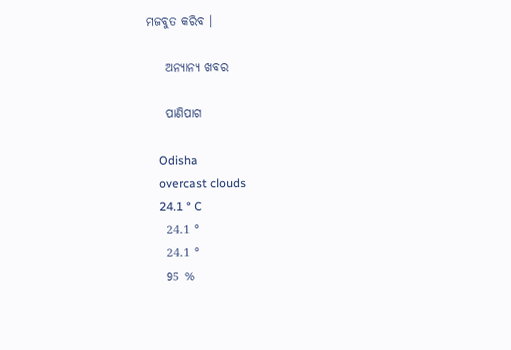ମଜବୁତ କରିବ ।

    ଅନ୍ୟାନ୍ୟ ଖବର

    ପାଣିପାଗ

    Odisha
    overcast clouds
    24.1 ° C
    24.1 °
    24.1 °
    95 %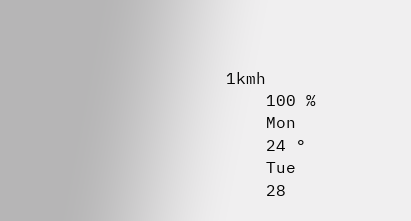1kmh
    100 %
    Mon
    24 °
    Tue
    28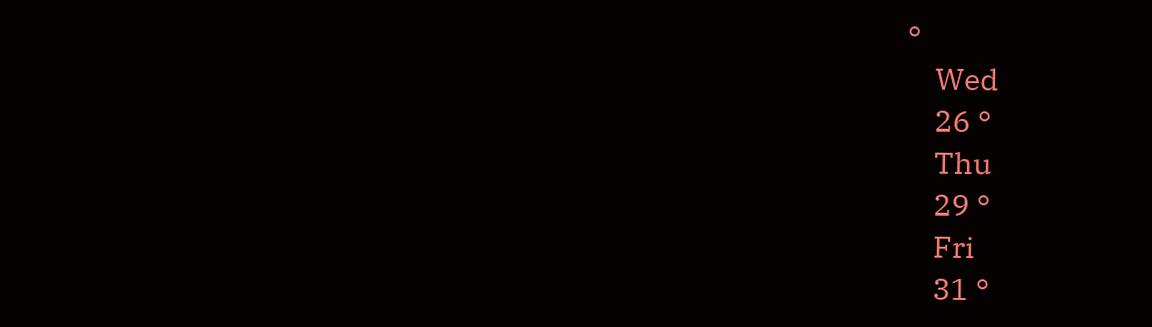°
    Wed
    26 °
    Thu
    29 °
    Fri
    31 °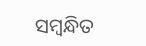ସମ୍ବନ୍ଧିତ